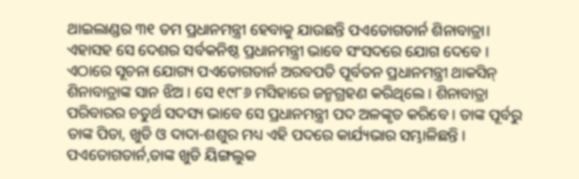ଥାଇଲାଣ୍ଡର ୩୧ ତମ ପ୍ରଧାନମନ୍ତ୍ରୀ ହେବାକୁ ଯାଉଛନ୍ତି ପଏତୋଗତାର୍ନ ଶିନାବାତ୍ରା। ଏହାସହ ସେ ଦେଶର ସର୍ବକନିଷ୍ଠ ପ୍ରଧାନମନ୍ତ୍ରୀ ଭାବେ ସଂସଦରେ ଯୋଗ ଦେବେ ।
ଏଠାରେ ସୂଚନା ଯୋଗ୍ୟ ପଏତୋଗତାର୍ନ ଅରବପତି ପୂର୍ବତନ ପ୍ରଧାନମନ୍ତ୍ରୀ ଥାକସିନ୍ ଶିନାବାତ୍ରାଙ୍କ ସାନ ଝିଅ । ସେ ୧୯୮୬ ମସିହାରେ ଜନ୍ମଗ୍ରହଣ କରିଥିଲେ । ଶିନାବାତ୍ରା ପରିବାରର ଚତୁର୍ଥ ସଦସ୍ୟ ଭାବେ ସେ ପ୍ରଧାନମନ୍ତ୍ରୀ ପଦ ଅଳଙ୍କୃତ କରିବେ । ତାଙ୍କ ପୂର୍ବରୁ ତାଙ୍କ ପିତା, ଖୁଡି ଓ ଦାଦା-ଶଶୁର ମଧ୍ୟ ଏହି ପଦରେ କାର୍ଯ୍ୟଭାର ସମ୍ଭାଳିଛନ୍ତି । ପଏତୋଗତାର୍ନ,ତାଙ୍କ ଖୁଡି ୟିଙ୍ଗଲୁକ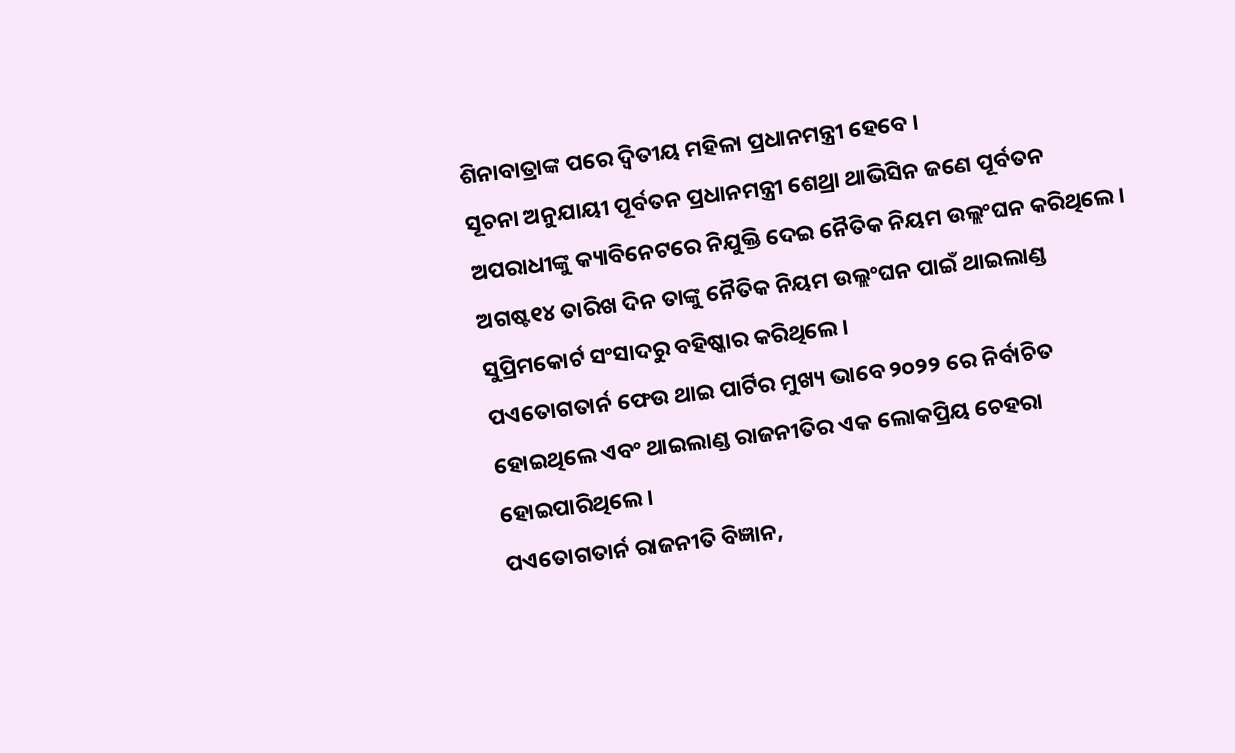ଶିନାବାତ୍ରାଙ୍କ ପରେ ଦ୍ଵିତୀୟ ମହିଳା ପ୍ରଧାନମନ୍ତ୍ରୀ ହେବେ ।
ସୂଚନା ଅନୁଯାୟୀ ପୂର୍ବତନ ପ୍ରଧାନମନ୍ତ୍ରୀ ଶେଥ୍ରା ଥାଭିସିନ ଜଣେ ପୂର୍ବତନ ଅପରାଧୀଙ୍କୁ କ୍ୟାବିନେଟରେ ନିଯୁକ୍ତି ଦେଇ ନୈତିକ ନିୟମ ଉଲ୍ଲଂଘନ କରିଥିଲେ। ଅଗଷ୍ଟ୧୪ ତାରିଖ ଦିନ ତାଙ୍କୁ ନୈତିକ ନିୟମ ଉଲ୍ଲଂଘନ ପାଇଁ ଥାଇଲାଣ୍ଡ ସୁପ୍ରିମକୋର୍ଟ ସଂସାଦରୁ ବହିଷ୍କାର କରିଥିଲେ।
ପଏତୋଗତାର୍ନ ଫେଉ ଥାଇ ପାର୍ଟିର ମୁଖ୍ୟ ଭାବେ ୨୦୨୨ ରେ ନିର୍ବାଚିତ ହୋଇଥିଲେ ଏବଂ ଥାଇଲାଣ୍ଡ ରାଜନୀତିର ଏକ ଲୋକପ୍ରିୟ ଚେହରା ହୋଇପାରିଥିଲେ ।
ପଏତୋଗତାର୍ନ ରାଜନୀତି ବିଜ୍ଞାନ,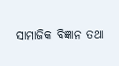ସାମାଜିକ ବିଜ୍ଞାନ ତଥା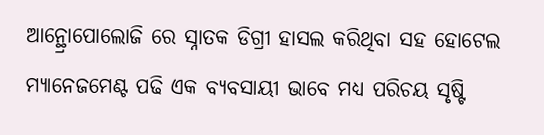ଆନ୍ଥ୍ରୋପୋଲୋଜି ରେ ସ୍ନାତକ ଡିଗ୍ରୀ ହାସଲ କରିଥିବା ସହ ହୋଟେଲ ମ୍ୟାନେଜମେଣ୍ଟ ପଢି ଏକ ବ୍ୟବସାୟୀ ଭାବେ ମଧ୍ୟ ପରିଚୟ ସୃଷ୍ଟି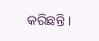କରିଛନ୍ତି ।